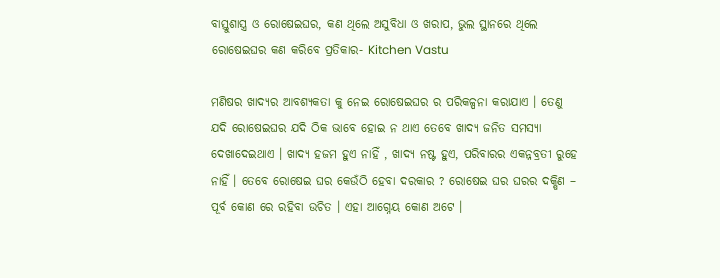ବାସ୍ତୁଶାସ୍ତ୍ର ଓ ରୋଷେଇଘର, କଣ ଥିଲେ ଅସୁବିଧା ଓ ଖରାପ, ଭୁଲ ସ୍ଥାନରେ ଥିଲେ ରୋଷେଇଘର କଣ କରିବେ ପ୍ରତିକାର- Kitchen Vastu

ମଣିଷର ଖାଦ୍ୟର ଆବଶ୍ୟକତା କୁ ନେଇ ରୋଷେଇଘର ର ପରିକଳ୍ପନା କରାଯାଏ । ତେଣୁ ଯଦି ରୋଷେଇଘର ଯଦି ଠିକ ଭାବେ ହୋଇ ନ ଥାଏ ତେବେ ଖାଦ୍ୟ ଜନିତ ସମସ୍ୟା ଦେଖାଦେଇଥାଏ । ଖାଦ୍ୟ ହଜମ ହୁଏ ନାହିଁ , ଖାଦ୍ୟ ନଷ୍ଟ ହୁଏ, ପରିବାରର ଏକନ୍ନବ୍ରତୀ ରୁହେ ନାହିଁ । ତେବେ ରୋଷେଇ ଘର କେଉଁଠି ହେବା ଦରକାର ? ରୋଷେଇ ଘର ଘରର ଦକ୍ଷିଣ – ପୂର୍ବ କୋଣ ରେ ରହିବା ଉଚିତ । ଏହା ଆଗ୍ନେୟ କୋଣ ଅଟେ ।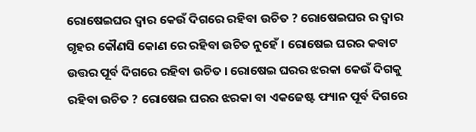ରୋଷେଇଘର ଦ୍ୱାର କେଉଁ ଦିଗରେ ରହିବା ଉଚିତ ? ରୋଷେଇଘର ର ଦ୍ୱାର ଗୃହର କୌଣସି କୋଣ ରେ ରହିବା ଉଚିତ ନୁହେଁ । ରୋଷେଇ ଘରର କବାଟ ଉତ୍ତର ପୂର୍ବ ଦିଗରେ ରହିବା ଉଚିତ । ରୋଷେଇ ଘରର ଝରକା କେଉଁ ଦିଗକୁ ରହିବା ଉଚିତ ? ରୋଷେଇ ଘରର ଝରକା ବା ଏକଜେଷ୍ଟ ଫ୍ୟାନ ପୂର୍ବ ଦିଗରେ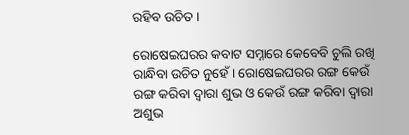ରହିବ ଉଚିତ ।

ରୋଷେଇଘରର କବାଟ ସମ୍ନାରେ କେବେବି ଚୁଲି ରଖି ରାନ୍ଧିବା ଉଚିତ ନୁହେଁ । ରୋଷେଇଘରର ରଙ୍ଗ କେଉଁ ରଙ୍ଗ କରିବା ଦ୍ୱାରା ଶୁଭ ଓ କେଉଁ ରଙ୍ଗ କରିବା ଦ୍ୱାରା ଅଶୁଭ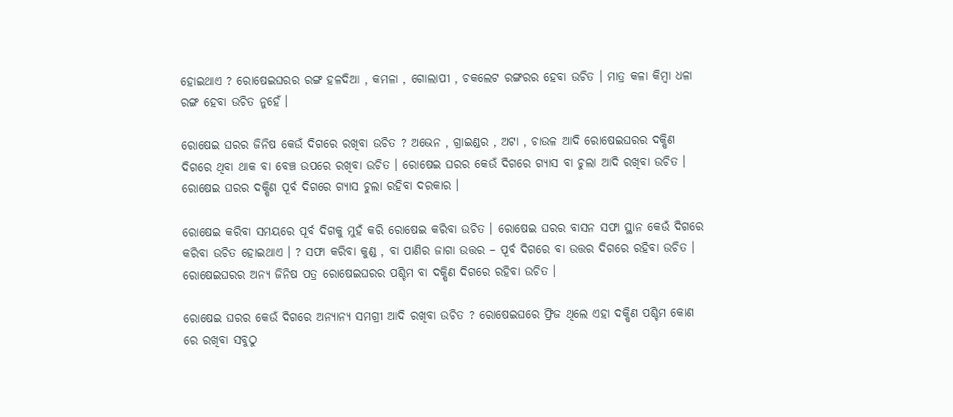ହୋଇଥାଏ ? ରୋଷେଇଘରର ରଙ୍ଗ ହଳଦିଆ , କମଳା , ଗୋଲାପୀ , ଚକଲେଟ ରଙ୍ଗରର ହେବା ଉଚିତ । ମାତ୍ର କଳା କିମ୍ବା ଧଳା ରଙ୍ଗ ହେବା ଉଚିତ ନୁହେଁ ।

ରୋଷେଇ ଘରର ଜିନିଷ କେଉଁ ଦିଗରେ ରଖିବା ଉଚିତ ? ଅଭେନ , ଗ୍ରାଇଣ୍ଡର , ଅଟା , ଚାଉଳ ଆଦି ରୋଷେଇଘରର ଦକ୍ଷିଣ ଦିଗରେ ଥିବା ଥାକ ବା ବେଞ୍ଚ ଉପରେ ରଖିବା ଉଚିତ । ରୋଷେଇ ଘରର କେଉଁ ଦିଗରେ ଗ୍ୟାସ ବା ଚୁଲା ଆଦି ରଖିବା ଉଚିତ । ରୋଷେଇ ଘରର ଦକ୍ଷିଣ ପୂର୍ବ ଦିଗରେ ଗ୍ୟାସ ଚୁଲା ରହିବା ଦରକାର ।

ରୋଷେଇ କରିବା ସମୟରେ ପୂର୍ବ ଦିଗକୁ ମୁହଁ କରି ରୋଷେଇ କରିବା ଉଚିତ । ରୋଷେଇ ଘରର ବାସନ ସଫା ସ୍ଥାନ କେଉଁ ଦିଗରେ କରିବା ଉଚିତ ହୋଇଥାଏ । ? ସଫା କରିବା କୁଣ୍ଡ , ବା ପାଣିର ଜାଗା ଉତ୍ତର – ପୂର୍ବ ଦିଗରେ ବା ଉତ୍ତର ଦିଗରେ ରହିବା ଉଚିତ । ରୋଷେଇଘରର ଅନ୍ୟ ଜିନିଷ ପତ୍ର ରୋଷେଇଘରର ପଶ୍ଚିମ ବା ଦକ୍ଷିଣ ଦିଗରେ ରହିବା ଉଚିତ ।

ରୋଷେଇ ଘରର କେଉଁ ଦିଗରେ ଅନ୍ୟାନ୍ୟ ସମଗ୍ରୀ ଆଦି ରଖିବା ଉଚିତ ? ରୋଷେଇଘରେ ଫ୍ରିଜ ଥିଲେ ଏହା ଦକ୍ଷିଣ ପଶ୍ଚିମ କୋଣ ରେ ରଖିବା ସବୁଠୁ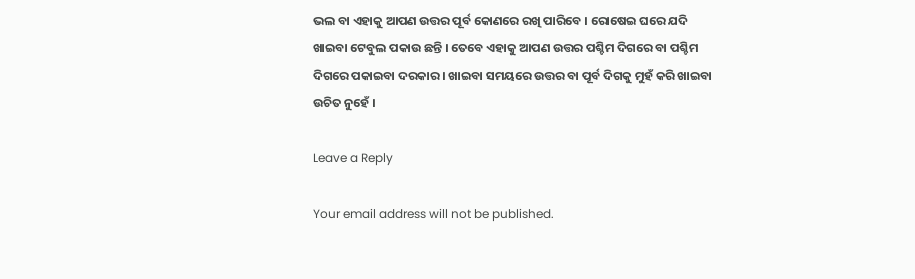ଭଲ ବା ଏହାକୁ ଆପଣ ଉତ୍ତର ପୂର୍ବ କୋଣରେ ରଖି ପାରିବେ । ରୋଷେଇ ଘରେ ଯଦି ଖାଇବା ଟେବୁଲ ପକାଉ ଛନ୍ତି । ତେବେ ଏହାକୁ ଆପଣ ଉତ୍ତର ପଶ୍ଚିମ ଦିଗରେ ବା ପଶ୍ଚିମ ଦିଗରେ ପକାଇବା ଦରକାର । ଖାଇବା ସମୟରେ ଉତ୍ତର ବା ପୂର୍ବ ଦିଗକୁ ମୁହଁ କରି ଖାଇବା ଉଚିତ ନୁହେଁ ।

Leave a Reply

Your email address will not be published.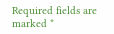Required fields are marked *